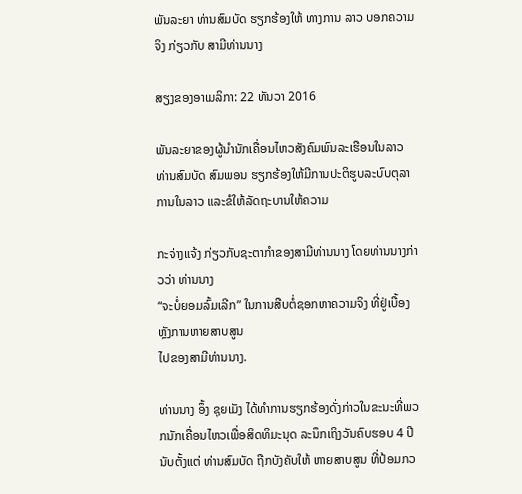ພັນລະຍາ ທ່ານສົມບັດ ຮຽກຮ້ອງໃຫ້ ທາງການ ລາວ ບອກຄວາມຈິງ ກ່ຽວກັບ ສາມີທ່ານນາງ

ສຽງຂອງອາເມລິກາ: 22 ທັນວາ 2016

ພັນລະຍາຂອງຜູ້ນຳນັກເຄື່ອນໄຫວສັງຄົມພົນລະເຮືອນໃນລາວ ທ່ານສົມບັດ ສົມພອນ ຮຽກຮ້ອງໃຫ້ມີການປະຕິຮູບລະບົບຕຸລາການໃນລາວ ແລະຂໍໃຫ້ລັດຖະບານໃຫ້ຄວາມ

ກະຈ່າງແຈ້ງ ກ່ຽວກັບຊະຕາກຳຂອງສາມີທ່ານນາງ ໂດຍທ່ານນາງກ່າວວ່າ ທ່ານນາງ
“ຈະບໍ່ຍອມລົ້ມເລີກ” ໃນການສືບຕໍ່ຊອກຫາຄວາມຈິງ ທີ່ຢູ່ເບື້ອງຫຼັງການຫາຍສາບສູນ
ໄປຂອງສາມີທ່ານນາງ.

ທ່ານນາງ ອຶ້ງ ຊຸຍເມັງ ໄດ້ທຳການຮຽກຮ້ອງດັ່ງກ່າວໃນຂະນະທີ່ພວກນັກເຄື່ອນໄຫວເພື່ອສິດທິມະນຸດ ລະນຶກເຖິງວັນຄົບຮອບ 4 ປີ ນັບຕັ້ງແຕ່ ທ່ານສົມບັດ ຖືກບັງຄັບໃຫ້ ຫາຍສາບສູນ ທີ່ປ້ອມກວ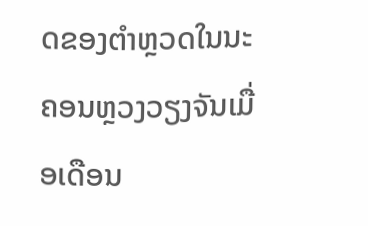ດຂອງຕຳຫຼວດໃນນະຄອນຫຼວງວຽງຈັນເມື່ອເດືອນ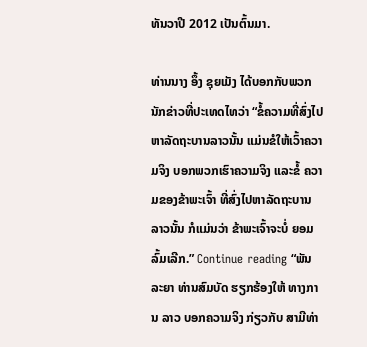ທັນວາປີ 2012 ເປັນຕົ້ນມາ.

ທ່ານນາງ ອຶ້ງ ຊຸຍເມັງ ໄດ້ບອກກັບພວກນັກຂ່າວທີ່ປະເທດໄທວ່າ “ຂໍ້ຄວາມທີ່ສົ່ງໄປຫາລັດຖະບານລາວນັ້ນ ແມ່ນຂໍໃຫ້ເວົ້າຄວາມຈິງ ບອກພວກເຮົາຄວາມຈິງ ແລະຂໍ້ ຄວາມຂອງຂ້າພະເຈົ້າ ທີ່ສົ່ງໄປຫາລັດຖະບານລາວນັ້ນ ກໍແມ່ນວ່າ ຂ້າພະເຈົ້າຈະບໍ່ ຍອມລົ້ມເລີກ.” Continue reading “ພັນລະຍາ ທ່ານສົມບັດ ຮຽກຮ້ອງໃຫ້ ທາງການ ລາວ ບອກຄວາມຈິງ ກ່ຽວກັບ ສາມີທ່າ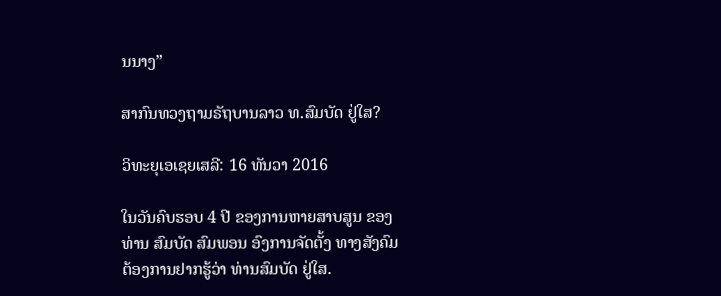ນນາງ”

ສາກົນທວງຖາມຣັຖບານລາວ ທ.ສົມບັດ ຢູ່ໃສ?

ວິທະຍຸເອເຊຍເສລີ: 16 ທັນວາ 2016

ໃນວັນຄົບຮອບ 4 ປີ ຂອງການຫາຍສາບສູນ ຂອງທ່ານ ສົມບັດ ສົມພອນ ອົງການຈັດຕັ້ງ ທາງສັງຄົມ ຕ້ອງການຢາກຮູ້ວ່າ ທ່ານສົມບັດ ຢູ່ໃສ.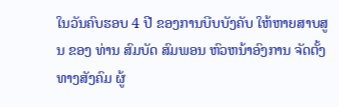ໃນວັນຄົບຮອບ 4 ປີ ຂອງການບີບບັງຄັບ ໃຫ້ຫາຍສາບສູນ ຂອງ ທ່ານ ສົມບັດ ສົມພອນ ຫົວຫນ້າອົງການ ຈັດຕັ້ງ ທາງສັງຄົມ ຜູ້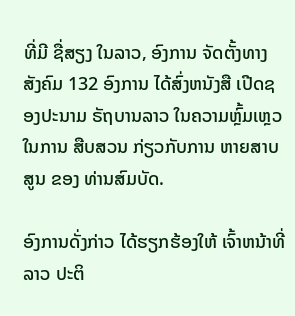ທີ່ມີ ຊື່ສຽງ ໃນລາວ, ອົງການ ຈັດຕັ້ງທາງສັງຄົມ 132 ອົງການ ໄດ້ສົ່ງຫນັງສື ເປີດຊອງປະນາມ ຣັຖບານລາວ ໃນຄວາມຫຼົ້ມເຫຼວ ໃນການ ສືບສວນ ກ່ຽວກັບການ ຫາຍສາບສູນ ຂອງ ທ່ານສົມບັດ.

ອົງການດັ່ງກ່າວ ໄດ້ຮຽກຮ້ອງໃຫ້ ເຈົ້າຫນ້າທີ່ລາວ ປະຕິ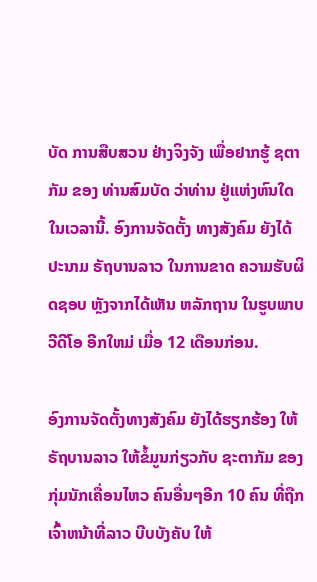ບັດ ການສືບສວນ ຢ່າງຈິງຈັງ ເພື່ອຢາກຮູ້ ຊຕາກັມ ຂອງ ທ່ານສົມບັດ ວ່າທ່ານ ຢູ່ແຫ່ງຫົນໃດ ໃນເວລານີ້. ອົງການຈັດຕັ້ງ ທາງສັງຄົມ ຍັງໄດ້ປະນາມ ຣັຖບານລາວ ໃນການຂາດ ຄວາມຮັບຜິດຊອບ ຫຼັງຈາກໄດ້ເຫັນ ຫລັກຖານ ໃນຮູບພາບ ວີດີໂອ ອີກໃຫມ່ ເມື່ອ 12 ເດືອນກ່ອນ.

ອົງການຈັດຕັ້ງທາງສັງຄົມ ຍັງໄດ້ຮຽກຮ້ອງ ໃຫ້ຣັຖບານລາວ ໃຫ້ຂໍ້ມູນກ່ຽວກັບ ຊະຕາກັມ ຂອງ ກຸ່ມນັກເຄື່ອນໄຫວ ຄົນອື່ນໆອີກ 10 ຄົນ ທີ່ຖືກ ເຈົ້າຫນ້າທີ່ລາວ ບີບບັງຄັບ ໃຫ້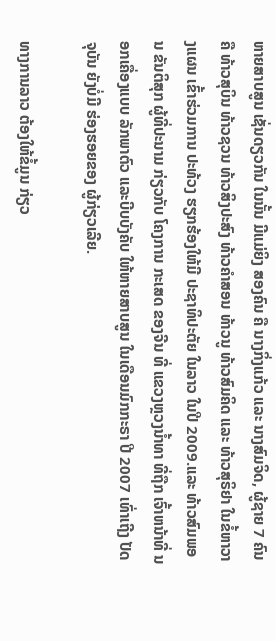ຫາຍສາບສູນ ເຊັ່ນດຽວກັນ ໃນນັ້ນ ມີແມ່ຍິງ ສອງຄົນ ຄື ນາງກິ່ງແກ້ວ ແລະ ນາງສົມຈິດ, ຜູ້ຊາຍ 7 ຄົນຄື ທ້າວສຸບິນ ທ້າວຊວນ ທ້າວສິງປະສົງ ທ້າວຄຳສອນ ທ້າວນູ ທ້າວສົມຄິດ ແລະ ທ້າວສຸຣິຢາ ໃນຂໍ້ຫາວາງແຜນ ເຂົ້າຮ່ວມການ ປະທ້ວງ ຮຽກຮ້ອງໃຫ້ມີ ປະຊາທິປະຕັຍ ໃນລາວ ໃນປີ 2009.ແລະ ທ້າວສົມພອນ ຂັນຕິສຸກ ຜູ້ທີ່ປະນາມ ກ່ຽວກັບ ໂຄງການ ກະເສດ ຂອງຈີນ ທີ່ ແຂວງຫຼວງນ້ຳທາ ທີ່ຖືກ ເຈົ້າຫນ້າທີ່ ນອກເຄື່ອງແບບ ລັກພາຕົວ ແລະບີບບັງຄັບ ໃຫ້ຫາຍສາບສູນ ໃນເດືອນມົກກະຣາ ປີ 2007 ເທົ່າເຖີງ ປັດຈຸບັນ ຍັງບໍ່ມີ ຮ່ອງຮອຍຂອງ ຜູ້ກ່ຽວເລີຍ.

ທາງການລາວ ຕ້ອງໃຫ້ຂໍ້ມູນ ກ່ຽວ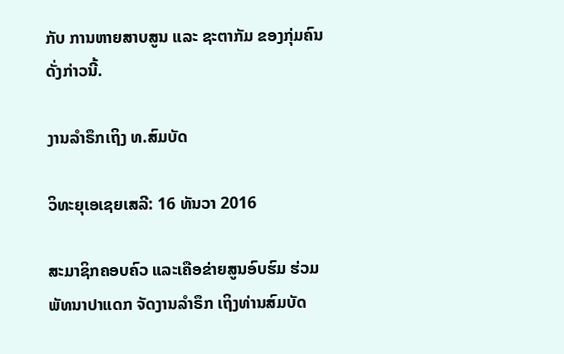ກັບ ການຫາຍສາບສູນ ແລະ ຊະຕາກັມ ຂອງກຸ່ມຄົນ ດັ່ງກ່າວນີ້.

ງານລຳຣຶກເຖິງ ທ.ສົມບັດ

ວິທະຍຸເອເຊຍເສລີ: 16 ທັນວາ 2016

ສະມາຊິກຄອບຄົວ ແລະເຄືອຂ່າຍສູນອົບຮົມ ຮ່ວມພັທນາປາແດກ ຈັດງານລຳຣຶກ ເຖິງທ່ານສົມບັດ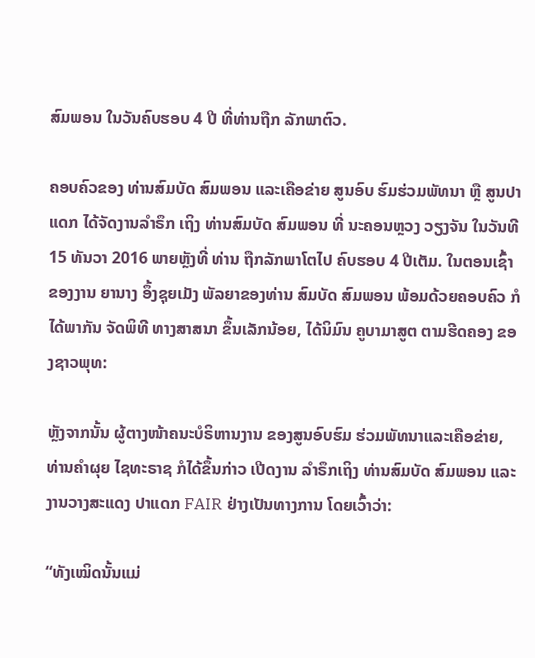ສົມພອນ ໃນວັນຄົບຮອບ 4 ປີ ທີ່ທ່ານຖືກ ລັກພາຕົວ.

ຄອບຄົວຂອງ ທ່ານສົມບັດ ສົມພອນ ແລະເຄືອຂ່າຍ ສູນອົບ ຮົມຮ່ວມພັທນາ ຫຼື ສູນປາແດກ ໄດ້ຈັດງານລຳຣຶກ ເຖິງ ທ່ານສົມບັດ ສົມພອນ ທີ່ ນະຄອນຫຼວງ ວຽງຈັນ ໃນວັນທີ 15 ທັນວາ 2016 ພາຍຫຼັງທີ່ ທ່ານ ຖືກລັກພາໂຕໄປ ຄົບຮອບ 4 ປີເຕັມ. ໃນຕອນເຊົ້າ ຂອງງານ ຍານາງ ອຶ້ງຊຸຍເມັງ ພັລຍາຂອງທ່ານ ສົມບັດ ສົມພອນ ພ້ອມດ້ວຍຄອບຄົວ ກໍໄດ້ພາກັນ ຈັດພິທີ ທາງສາສນາ ຂຶ້ນເລັກນ້ອຍ, ໄດ້ນິມົນ ຄູບາມາສູຕ ຕາມຮີດຄອງ ຂອງຊາວພຸທ:

ຫຼັງຈາກນັ້ນ ຜູ້ຕາງໜ້າຄນະບໍຣິຫານງານ ຂອງສູນອົບຮົມ ຮ່ວມພັທນາແລະເຄືອຂ່າຍ, ທ່ານຄຳຜຸຍ ໄຊທະຣາຊ ກໍໄດ້ຂຶ້ນກ່າວ ເປີດງານ ລຳຣຶກເຖິງ ທ່ານສົມບັດ ສົມພອນ ແລະ ງານວາງສະແດງ ປາແດກ FAIR ຢ່າງເປັນທາງການ ໂດຍເວົ້າວ່າ:

“ທັງເໝິດນັ້ນແມ່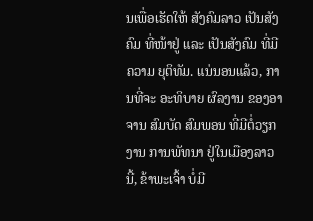ນເພື່ອເຮັດໃຫ້ ສັງຄົມລາວ ເປັນສັງຄົມ ທີ່ໜ້າຢູ່ ແລະ ເປັນສັງຄົມ ທີ່ມີຄວາມ ຍຸຕິທັມ. ແນ່ນອນແລ້ວ, ການທີ່ຈະ ອະທິບາຍ ຜົລງານ ຂອງອາຈານ ສົມບັດ ສົມພອນ ທີ່ມີຕໍ່ວຽກງານ ການພັທນາ ຢູ່ໃນເມືອງລາວນີ້, ຂ້າພະເຈົ້າ ບໍ່ມີ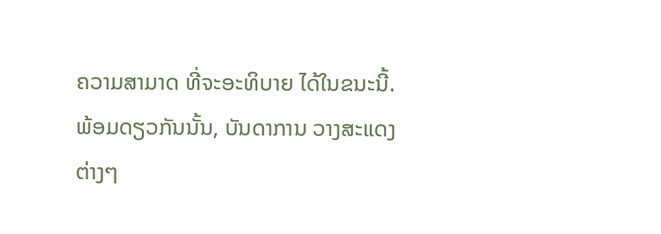ຄວາມສາມາດ ທີ່ຈະອະທິບາຍ ໄດ້ໃນຂນະນີ້. ພ້ອມດຽວກັນນັ້ນ, ບັນດາການ ວາງສະແດງ ຕ່າງໆ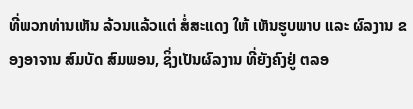ທີ່ພວກທ່ານເຫັນ ລ້ວນແລ້ວແຕ່ ສໍ່ສະແດງ ໃຫ້ ເຫັນຮູບພາບ ແລະ ຜົລງານ ຂອງອາຈານ ສົມບັດ ສົມພອນ, ຊິ່ງເປັນຜົລງານ ທີ່ຍັງຄົງຢູ່ ຕລອ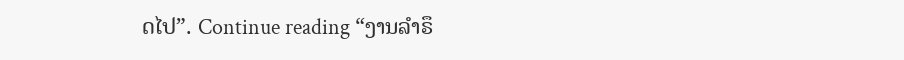ດໄປ”. Continue reading “ງານລຳຣຶ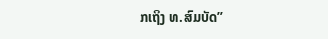ກເຖິງ ທ.ສົມບັດ”